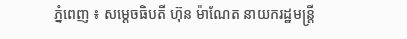ភ្នំពេញ ៖ សម្ដេចធិបតី ហ៊ុន ម៉ាណែត នាយករដ្ឋមន្ដ្រី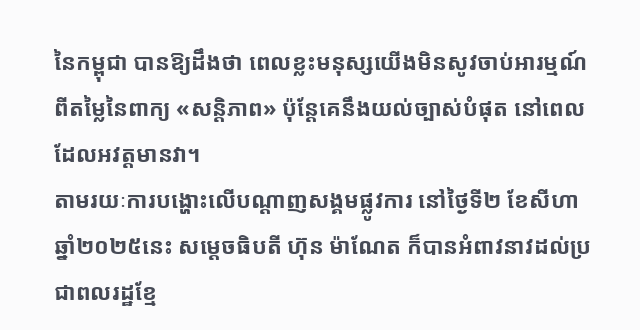នៃកម្ពុជា បានឱ្យដឹងថា ពេលខ្លះមនុស្សយើងមិនសូវចាប់អារម្មណ៍ពីតម្លៃនៃពាក្យ «សន្តិភាព» ប៉ុន្តែគេនឹងយល់ច្បាស់បំផុត នៅពេលដែលអវត្តមានវា។
តាមរយៈការបង្ហោះលើបណ្ដាញសង្គមផ្លូវការ នៅថ្ងៃទី២ ខែសីហា ឆ្នាំ២០២៥នេះ សម្ដេចធិបតី ហ៊ុន ម៉ាណែត ក៏បានអំពាវនាវដល់ប្រជាពលរដ្ឋខ្មែ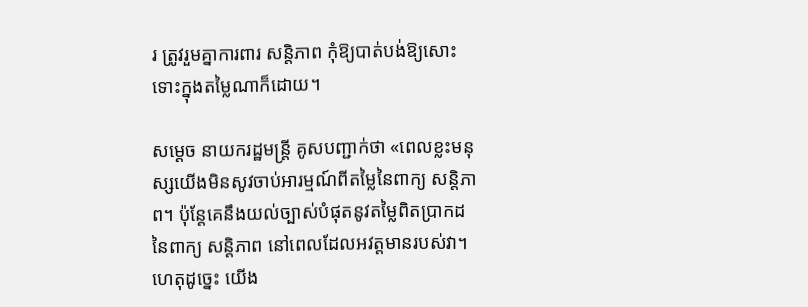រ ត្រូវរួមគ្នាការពារ សន្តិភាព កុំឱ្យបាត់បង់ឱ្យសោះ ទោះក្នុងតម្លៃណាក៏ដោយ។

សម្ដេច នាយករដ្ឋមន្ដ្រី គូសបញ្ជាក់ថា «ពេលខ្លះមនុស្សយើងមិនសូវចាប់អារម្មណ៍ពីតម្លៃនៃពាក្យ សន្តិភាព។ ប៉ុន្តែគេនឹងយល់ច្បាស់បំផុតនូវតម្លៃពិតប្រាកដនៃពាក្យ សន្តិភាព នៅពេលដែលអវត្តមានរបស់វា។ ហេតុដូច្នេះ យើង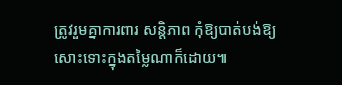ត្រូវរួមគ្នាការពារ សន្តិភាព កុំឱ្យបាត់បង់ឱ្យសោះទោះក្នុងតម្លៃណាក៏ដោយ៕